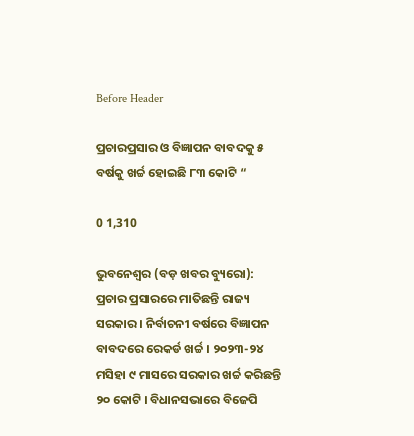Before Header

ପ୍ରଚାରପ୍ରସାର ଓ ବିଜ୍ଞାପନ ବାବଦକୁ ୫ ବର୍ଷକୁ ଖର୍ଚ୍ଚ ହୋଇଛି ୮୩ କୋଟି “

0 1,310

ଭୁବନେଶ୍ୱର (ବଡ଼ ଖବର ବ୍ୟୁରୋ): ପ୍ରଚାର ପ୍ରସାରରେ ମାତିଛନ୍ତି ରାଜ୍ୟ ସରକାର । ନିର୍ବାଚନୀ ବର୍ଷରେ ବିଜ୍ଞାପନ ବାବଦରେ ରେକର୍ଡ ଖର୍ଚ୍ଚ । ୨୦୨୩-୨୪ ମସିହା ୯ ମାସରେ ସରକାର ଖର୍ଚ୍ଚ କରିଛନ୍ତି ୨୦ କୋଟି । ବିଧାନସଭାରେ ବିଜେପି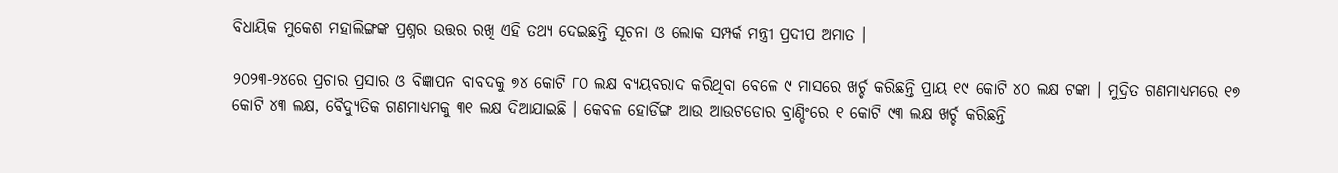ବିଧାୟିକ ମୁକେଶ ମହାଲିଙ୍ଗଙ୍କ ପ୍ରଶ୍ନର ଉତ୍ତର ରଖି ଏହି ତଥ୍ୟ ଦେଇଛନ୍ତି ସୂଚନା ଓ ଲୋକ ସମ୍ପର୍କ ମନ୍ତ୍ରୀ ପ୍ରଦୀପ ଅମାତ ।

୨୦୨୩-୨୪ରେ ପ୍ରଚାର ପ୍ରସାର ଓ ବିଜ୍ଞାପନ ବାବଦକୁ ୭୪ କୋଟି ୮୦ ଲକ୍ଷ ବ୍ୟୟବରାଦ କରିଥିବା ବେଳେ ୯ ମାସରେ ଖର୍ଚ୍ଚ କରିଛନ୍ତି ପ୍ରାୟ ୧୯ କୋଟି ୪୦ ଲକ୍ଷ ଟଙ୍କା । ମୁଦ୍ରିତ ଗଣମାଧ୍ୟମରେ ୧୭ କୋଟି ୪୩ ଲକ୍ଷ, ବୈଦ୍ୟୁତିକ ଗଣମାଧ୍ୟମକୁ ୩୧ ଲକ୍ଷ ଦିଆଯାଇଛି । କେବଳ ହୋର୍ଡିଙ୍ଗ ଆଉ ଆଉଟଡୋର ବ୍ରାଣ୍ଡିଂରେ ୧ କୋଟି ୯୩ ଲକ୍ଷ ଖର୍ଚ୍ଚ କରିଛନ୍ତି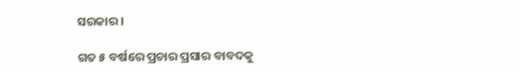ସରକାର ।

ଗତ ୫ ବର୍ଷରେ ପ୍ରଚାର ପ୍ରସାର ବାବଦକୁ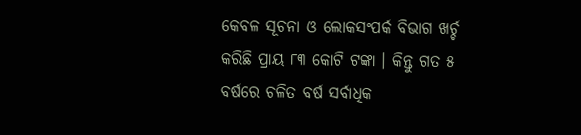କେବଳ ସୂଚନା ଓ ଲୋକସଂପର୍କ ବିଭାଗ ଖର୍ଚ୍ଚ କରିଛି ପ୍ରାୟ ୮୩ କୋଟି ଟଙ୍କା । କିନ୍ତୁ ଗତ ୫ ବର୍ଷରେ ଚଳିତ ବର୍ଷ ସର୍ବାଧିକ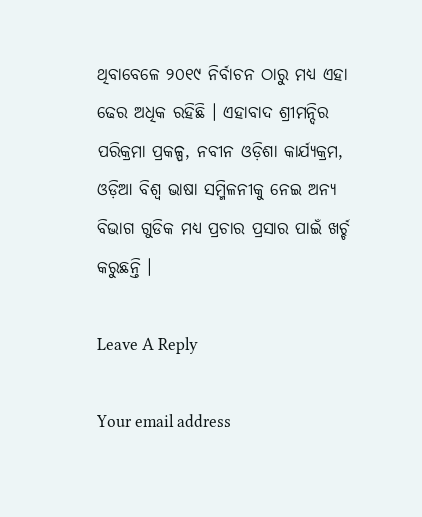ଥିବାବେଳେ ୨୦୧୯ ନିର୍ବାଚନ ଠାରୁ ମଧ୍ୟ ଏହା ଢେର ଅଧିକ ରହିଛି । ଏହାବାଦ ଶ୍ରୀମନ୍ଦିର ପରିକ୍ରମା ପ୍ରକଳ୍ପ, ନବୀନ ଓଡ଼ିଶା କାର୍ଯ୍ୟକ୍ରମ, ଓଡ଼ିଆ ବିଶ୍ଵ ଭାଷା ସମ୍ମିଳନୀକୁ ନେଇ ଅନ୍ୟ ବିଭାଗ ଗୁଡିକ ମଧ୍ୟ ପ୍ରଚାର ପ୍ରସାର ପାଇଁ ଖର୍ଚ୍ଚ କରୁଛନ୍ତି ।

Leave A Reply

Your email address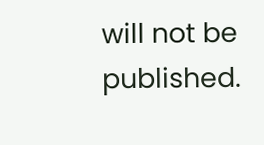will not be published.